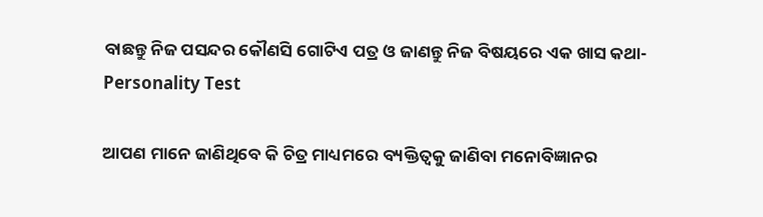ବାଛନ୍ତୁ ନିଜ ପସନ୍ଦର କୌଣସି ଗୋଟିଏ ପତ୍ର ଓ ଜାଣନ୍ତୁ ନିଜ ବିଷୟରେ ଏକ ଖାସ କଥା- Personality Test

ଆପଣ ମାନେ ଜାଣିଥିବେ କି ଚିତ୍ର ମାଧ୍ୟମରେ ବ୍ୟକ୍ତିତ୍ୱକୁ ଜାଣିବା ମନୋବିଜ୍ଞାନର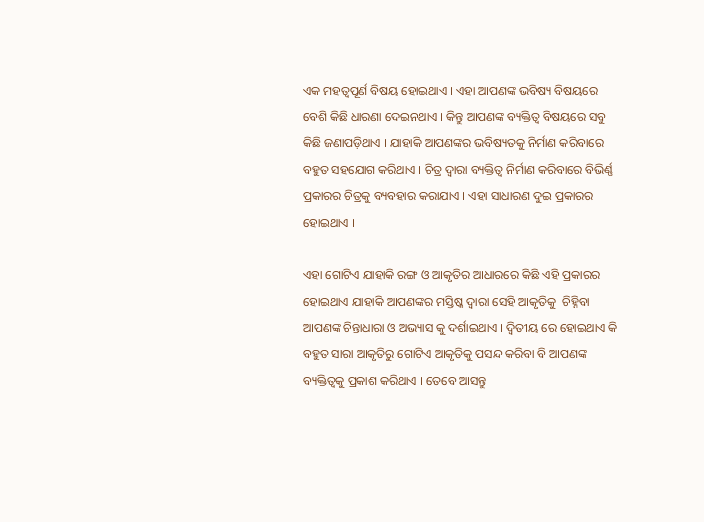ଏକ ମହତ୍ୱପୂର୍ଣ ବିଷୟ ହୋଇଥାଏ । ଏହା ଆପଣଙ୍କ ଭବିଷ୍ୟ ବିଷୟରେ ବେଶି କିଛି ଧାରଣା ଦେଇନଥାଏ । କିନ୍ତୁ ଆପଣଙ୍କ ବ୍ୟକ୍ତିତ୍ୱ ବିଷୟରେ ସବୁ କିଛି ଜଣାପଡ଼ିଥାଏ । ଯାହାକି ଆପଣଙ୍କର ଭବିଷ୍ୟତକୁ ନିର୍ମାଣ କରିବାରେ ବହୁତ ସହଯୋଗ କରିଥାଏ । ଚିତ୍ର ଦ୍ୱାରା ବ୍ୟକ୍ତିତ୍ୱ ନିର୍ମାଣ କରିବାରେ ବିଭିର୍ଣ୍ଣ ପ୍ରକାରର ଚିତ୍ରକୁ ବ୍ୟବହାର କରାଯାଏ । ଏହା ସାଧାରଣ ଦୁଇ ପ୍ରକାରର ହୋଇଥାଏ ।

ଏହା ଗୋଟିଏ ଯାହାକି ରଙ୍ଗ ଓ ଆକୃତିର ଆଧାରରେ କିଛି ଏହି ପ୍ରକାରର ହୋଇଥାଏ ଯାହାକି ଆପଣଙ୍କର ମସ୍ତିଷ୍କ ଦ୍ୱାରା ସେହି ଆକୃତିକୁ  ଚିହ୍ନିବା ଆପଣଙ୍କ ଚିନ୍ତାଧାରା ଓ ଅଭ୍ୟାସ କୁ ଦର୍ଶାଇଥାଏ । ଦ୍ଵିତୀୟ ରେ ହୋଇଥାଏ କି ବହୁତ ସାରା ଆକୃତିରୁ ଗୋଟିଏ ଆକୃତିକୁ ପସନ୍ଦ କରିବା ବି ଆପଣଙ୍କ ବ୍ୟକ୍ତିତ୍ୱକୁ ପ୍ରକାଶ କରିଥାଏ । ତେବେ ଆସନ୍ତୁ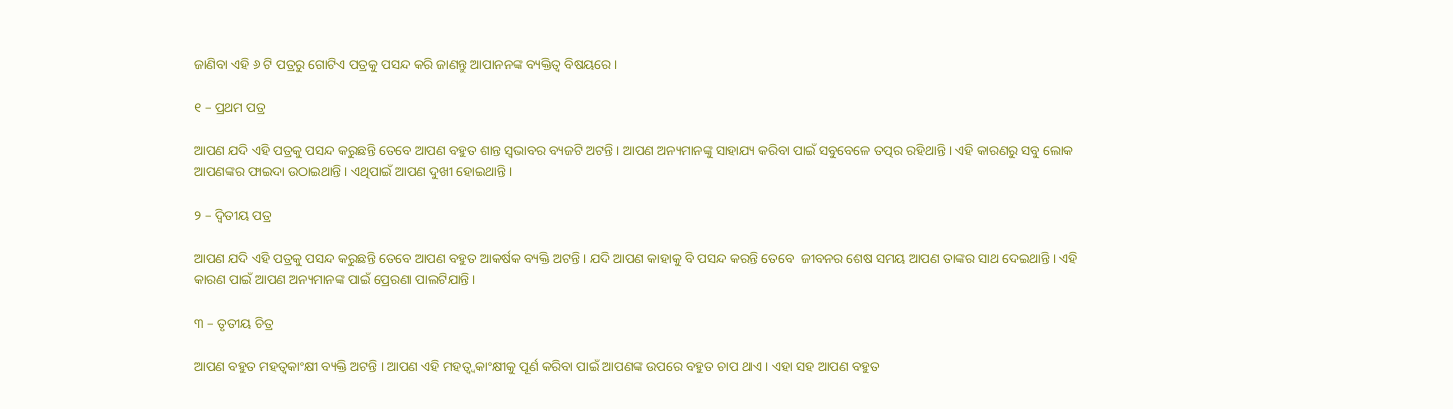ଜାଣିବା ଏହି ୬ ଟି ପତ୍ରରୁ ଗୋଟିଏ ପତ୍ରକୁ ପସନ୍ଦ କରି ଜାଣନ୍ତୁ ଆପାନନଙ୍କ ବ୍ୟକ୍ତିତ୍ୱ ବିଷୟରେ ।

୧ – ପ୍ରଥମ ପତ୍ର

ଆପଣ ଯଦି ଏହି ପତ୍ରକୁ ପସନ୍ଦ କରୁଛନ୍ତି ତେବେ ଆପଣ ବହୁତ ଶାନ୍ତ ସ୍ୱଭାବର ବ୍ୟଜଟି ଅଟନ୍ତି । ଆପଣ ଅନ୍ୟମାନଙ୍କୁ ସାହାଯ୍ୟ କରିବା ପାଇଁ ସବୁବେଳେ ତତ୍ପର ରହିଥାନ୍ତି । ଏହି କାରଣରୁ ସବୁ ଲୋକ ଆପଣଙ୍କର ଫାଇଦା ଉଠାଇଥାନ୍ତି । ଏଥିପାଇଁ ଆପଣ ଦୁଖୀ ହୋଇଥାନ୍ତି ।

୨ – ଦ୍ଵିତୀୟ ପତ୍ର

ଆପଣ ଯଦି ଏହି ପତ୍ରକୁ ପସନ୍ଦ କରୁଛନ୍ତି ତେବେ ଆପଣ ବହୁତ ଆକର୍ଷକ ବ୍ୟକ୍ତି ଅଟନ୍ତି । ଯଦି ଆପଣ କାହାକୁ ବି ପସନ୍ଦ କରନ୍ତି ତେବେ  ଜୀବନର ଶେଷ ସମୟ ଆପଣ ତାଙ୍କର ସାଥ ଦେଇଥାନ୍ତି । ଏହି କାରଣ ପାଇଁ ଆପଣ ଅନ୍ୟମାନଙ୍କ ପାଇଁ ପ୍ରେରଣା ପାଲଟିଯାନ୍ତି ।

୩ – ତୃତୀୟ ଚିତ୍ର

ଆପଣ ବହୁତ ମହତ୍ୱକାଂକ୍ଷୀ ବ୍ୟକ୍ତି ଅଟନ୍ତି । ଆପଣ ଏହି ମହତ୍ୱ୍ୱକାଂକ୍ଷୀକୁ ପୂର୍ଣ କରିବା ପାଇଁ ଆପଣଙ୍କ ଉପରେ ବହୁତ ଚାପ ଥାଏ । ଏହା ସହ ଆପଣ ବହୁତ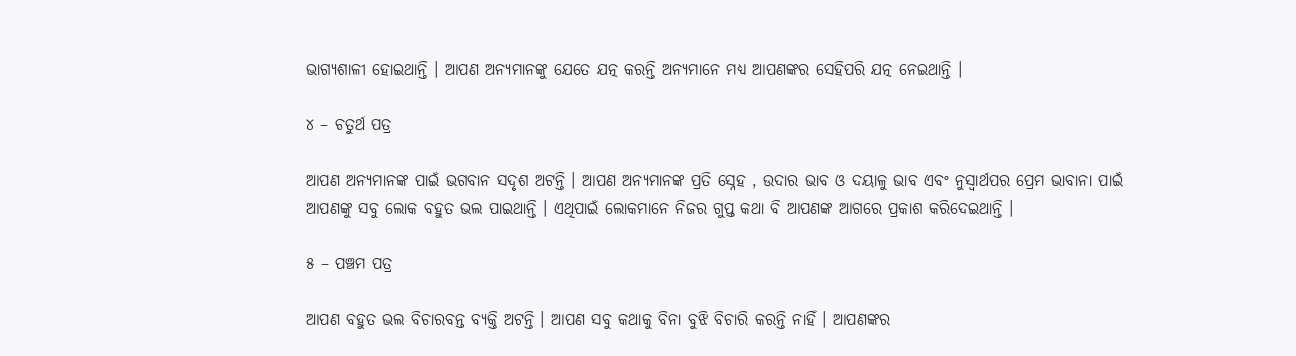ଭାଗ୍ୟଶାଳୀ ହୋଇଥାନ୍ତି । ଆପଣ ଅନ୍ୟମାନଙ୍କୁ ଯେତେ ଯତ୍ନ କରନ୍ତି ଅନ୍ୟମାନେ ମଧ୍ୟ ଆପଣଙ୍କର ସେହିପରି ଯତ୍ନ ନେଇଥାନ୍ତି ।

୪ – ଚତୁର୍ଥ ପତ୍ର

ଆପଣ ଅନ୍ୟମାନଙ୍କ ପାଇଁ ଭଗବାନ ସଦୃଶ ଅଟନ୍ତି । ଆପଣ ଅନ୍ୟମାନଙ୍କ ପ୍ରତି ସ୍ନେହ , ଉଦାର ଭାବ ଓ ଦୟାଳୁ ଭାବ ଏବଂ ନୁସ୍ୱାର୍ଥପର ପ୍ରେମ ଭାବାନା ପାଇଁ ଆପଣଙ୍କୁ ସବୁ ଲୋକ ବହୁତ ଭଲ ପାଇଥାନ୍ତି । ଏଥିପାଇଁ ଲୋକମାନେ ନିଜର ଗୁପ୍ତ କଥା ବି ଆପଣଙ୍କ ଆଗରେ ପ୍ରକାଶ କରିଦେଇଥାନ୍ତି ।

୫ – ପଞ୍ଚମ ପତ୍ର

ଆପଣ ବହୁତ ଭଲ ବିଚାରବନ୍ତ ବ୍ୟକ୍ତି ଅଟନ୍ତି । ଆପଣ ସବୁ କଥାକୁ ବିନା ବୁଝି ବିଚାରି କରନ୍ତି ନାହିଁ । ଆପଣଙ୍କର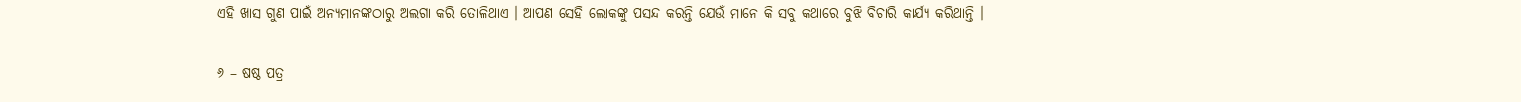ଏହି ଖାସ ଗୁଣ ପାଇଁ ଅନ୍ୟମାନଙ୍କଠାରୁ ଅଲଗା କରି ତୋଳିଥାଏ । ଆପଣ ସେହି ଲୋକଙ୍କୁ ପସନ୍ଦ କରନ୍ତି ଯେଉଁ ମାନେ କି ସବୁ କଥାରେ ବୁଝି ବିଚାରି କାର୍ଯ୍ୟ କରିଥାନ୍ତି ।

୬ – ଷଷ୍ଠ ପତ୍ର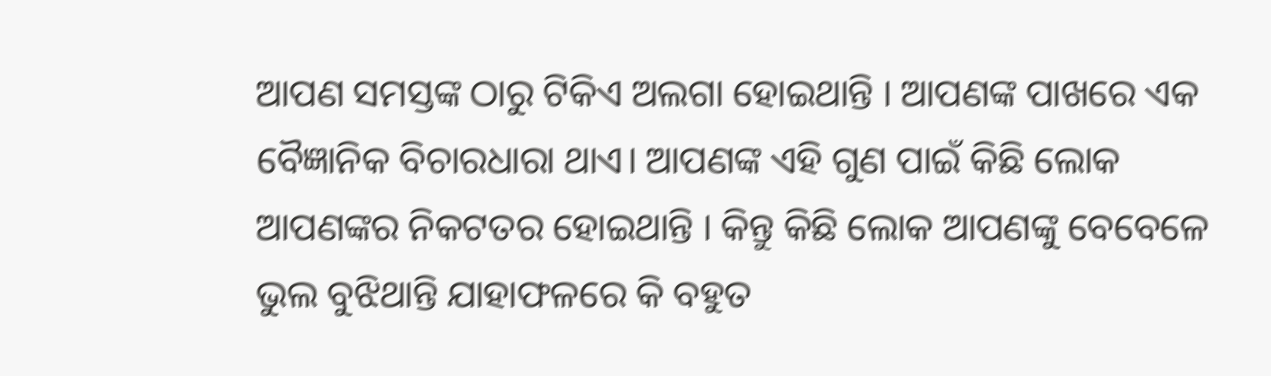ଆପଣ ସମସ୍ତଙ୍କ ଠାରୁ ଟିକିଏ ଅଲଗା ହୋଇଥାନ୍ତି । ଆପଣଙ୍କ ପାଖରେ ଏକ ବୈଜ୍ଞାନିକ ବିଚାରଧାରା ଥାଏ। ଆପଣଙ୍କ ଏହି ଗୁଣ ପାଇଁ କିଛି ଲୋକ ଆପଣଙ୍କର ନିକଟତର ହୋଇଥାନ୍ତି । କିନ୍ତୁ କିଛି ଲୋକ ଆପଣଙ୍କୁ ବେବେଳେ ଭୁଲ ବୁଝିଥାନ୍ତି ଯାହାଫଳରେ କି ବହୁତ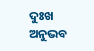ଦୁଃଖ ଅନୁଭବ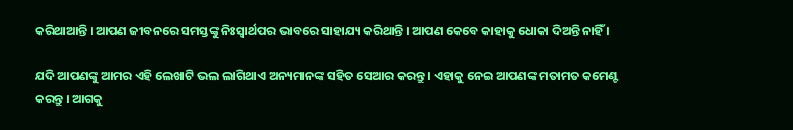କରିଥାଆନ୍ତି । ଆପଣ ଜୀବନରେ ସମସ୍ତଙ୍କୁ ନିଃସ୍ୱାର୍ଥପର ଭାବରେ ସାହାଯ୍ୟ କରିଥାନ୍ତି । ଆପଣ କେବେ କାହାକୁ ଧୋକା ଦିଅନ୍ତି ନାହିଁ ।

ଯଦି ଆପଣଙ୍କୁ ଆମର ଏହି ଲେଖାଟି ଭଲ ଲାଗିଥାଏ ଅନ୍ୟମାନଙ୍କ ସହିତ ସେଆର କରନ୍ତୁ । ଏହାକୁ ନେଇ ଆପଣଙ୍କ ମତାମତ କମେଣ୍ଟ କରନ୍ତୁ । ଆଗକୁ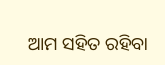ଆମ ସହିତ ରହିବା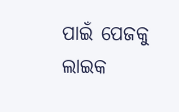ପାଇଁ ପେଜକୁ ଲାଇକ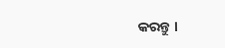କରନ୍ତୁ ।